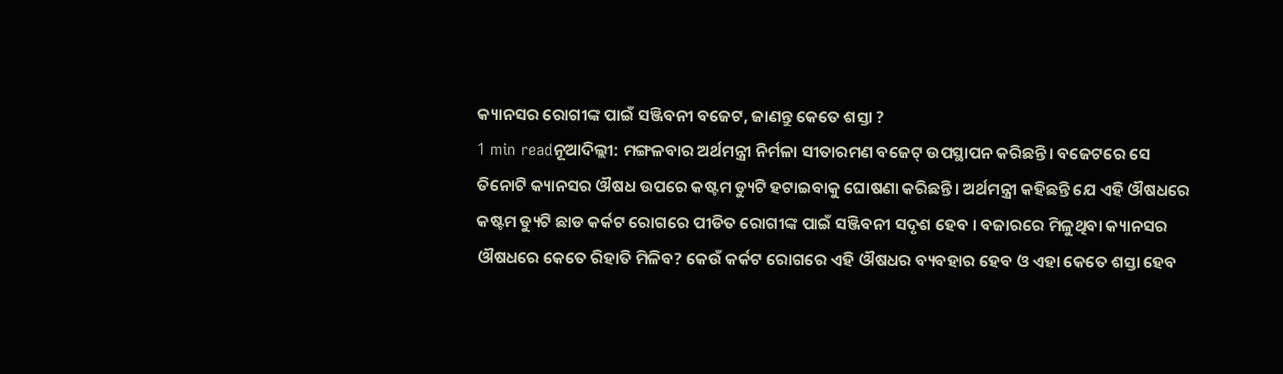କ୍ୟାନସର ରୋଗୀଙ୍କ ପାଇଁ ସଞ୍ଜିବନୀ ବଜେଟ, ଜାଣନ୍ତୁ କେତେ ଶସ୍ତା ?
1 min readନୂଆଦିଲ୍ଲୀ: ମଙ୍ଗଳବାର ଅର୍ଥମନ୍ତ୍ରୀ ନିର୍ମଳା ସୀତାରମଣ ବଜେଟ୍ ଉପସ୍ଥାପନ କରିଛନ୍ତି। ବଜେଟରେ ସେ ତିନୋଟି କ୍ୟାନସର ଔଷଧ ଉପରେ କଷ୍ଟମ ଡ୍ୟୁଟି ହଟାଇବାକୁ ଘୋଷଣା କରିଛନ୍ତି। ଅର୍ଥମନ୍ତ୍ରୀ କହିଛନ୍ତି ଯେ ଏହି ଔଷଧରେ କଷ୍ଟମ ଡ୍ୟୁଟି ଛାଡ କର୍କଟ ରୋଗରେ ପୀଡିତ ରୋଗୀଙ୍କ ପାଇଁ ସଞ୍ଜିବନୀ ସଦୃଶ ହେବ । ବଜାରରେ ମିଳୁଥିବା କ୍ୟାନସର ଔଷଧରେ କେତେ ରିହାତି ମିଳିବ? କେଉଁ କର୍କଟ ରୋଗରେ ଏହି ଔଷଧର ବ୍ୟବହାର ହେବ ଓ ଏହା କେତେ ଶସ୍ତା ହେବ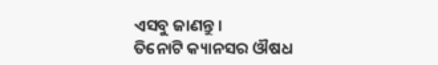ଏସବୁ ଜାଣନ୍ତୁ ।
ତିନୋଟି କ୍ୟାନସର ଔଷଧ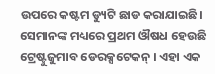ଉପରେ କଷ୍ଟମ ଡ୍ୟୁଟି ଛାଡ କରାଯାଇଛି। ସେମାନଙ୍କ ମଧ୍ୟରେ ପ୍ରଥମ ଔଷଧ ହେଉଛି ଟ୍ରେଷ୍ଟୁଜୁମାବ ଡେରକ୍ସଟେକନ୍ । ଏହା ଏକ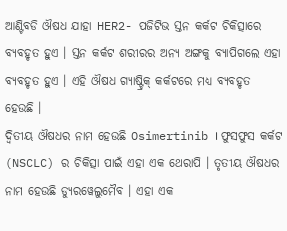ଆଣ୍ଟିବଡି ଔଷଧ ଯାହା HER2- ପଜିଟିଭ ସ୍ତନ କର୍କଟ ଚିକିତ୍ସାରେ ବ୍ୟବହୃତ ହୁଏ । ସ୍ତନ କର୍କଟ ଶରୀରର ଅନ୍ୟ ଅଙ୍ଗକୁ ବ୍ୟାପିଗଲେ ଏହା ବ୍ୟବହୃତ ହୁଏ । ଏହି ଔଷଧ ଗ୍ୟାଷ୍ଟ୍ରିକ୍ କର୍କଟରେ ମଧ୍ୟ ବ୍ୟବହୃତ ହେଉଛି ।
ଦ୍ୱିତୀୟ ଔଷଧର ନାମ ହେଉଛି Osimertinib । ଫୁସଫୁସ କର୍କଟ (NSCLC) ର ଚିକିତ୍ସା ପାଇଁ ଏହା ଏକ ଥେରାପି । ତୃତୀୟ ଔଷଧର ନାମ ହେଉଛି ଡ୍ୟୁରୱେଲୁମୈବ । ଏହା ଏକ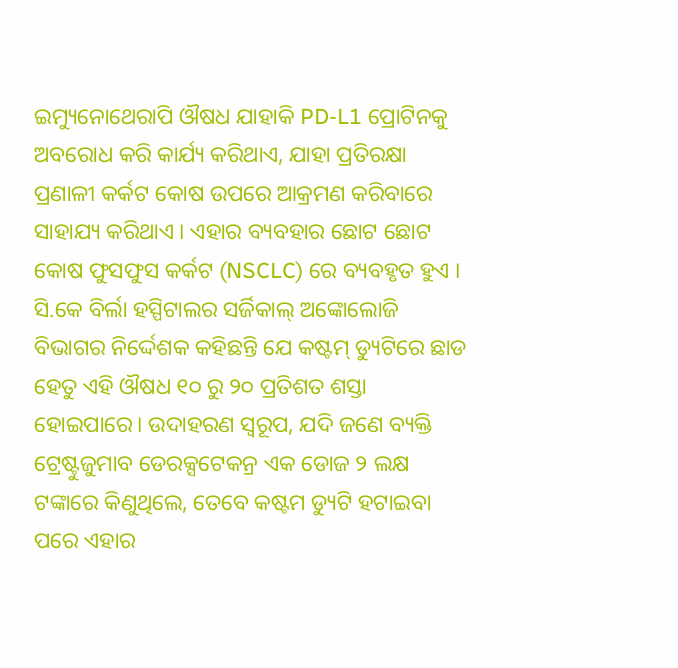ଇମ୍ୟୁନୋଥେରାପି ଔଷଧ ଯାହାକି PD-L1 ପ୍ରୋଟିନକୁ ଅବରୋଧ କରି କାର୍ଯ୍ୟ କରିଥାଏ, ଯାହା ପ୍ରତିରକ୍ଷା ପ୍ରଣାଳୀ କର୍କଟ କୋଷ ଉପରେ ଆକ୍ରମଣ କରିବାରେ ସାହାଯ୍ୟ କରିଥାଏ । ଏହାର ବ୍ୟବହାର ଛୋଟ ଛୋଟ କୋଷ ଫୁସଫୁସ କର୍କଟ (NSCLC) ରେ ବ୍ୟବହୃତ ହୁଏ ।
ସି.କେ ବିର୍ଲା ହସ୍ପିଟାଲର ସର୍ଜିକାଲ୍ ଅଙ୍କୋଲୋଜି ବିଭାଗର ନିର୍ଦ୍ଦେଶକ କହିଛନ୍ତି ଯେ କଷ୍ଟମ୍ ଡ୍ୟୁଟିରେ ଛାଡ ହେତୁ ଏହି ଔଷଧ ୧୦ ରୁ ୨୦ ପ୍ରତିଶତ ଶସ୍ତା ହୋଇପାରେ। ଉଦାହରଣ ସ୍ୱରୂପ, ଯଦି ଜଣେ ବ୍ୟକ୍ତି ଟ୍ରେଷ୍ଟୁଜୁମାବ ଡେରକ୍ସଟେକନ୍ର ଏକ ଡୋଜ ୨ ଲକ୍ଷ ଟଙ୍କାରେ କିଣୁଥିଲେ, ତେବେ କଷ୍ଟମ ଡ୍ୟୁଟି ହଟାଇବା ପରେ ଏହାର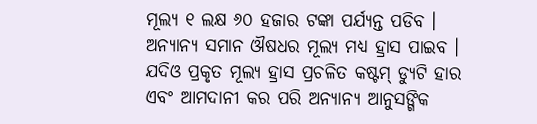ମୂଲ୍ୟ ୧ ଲକ୍ଷ ୬୦ ହଜାର ଟଙ୍କା ପର୍ଯ୍ୟନ୍ତ ପଡିବ । ଅନ୍ୟାନ୍ୟ ସମାନ ଔଷଧର ମୂଲ୍ୟ ମଧ୍ୟ ହ୍ରାସ ପାଇବ । ଯଦିଓ ପ୍ରକୃତ ମୂଲ୍ୟ ହ୍ରାସ ପ୍ରଚଳିତ କଷ୍ଟମ୍ ଡ୍ୟୁଟି ହାର ଏବଂ ଆମଦାନୀ କର ପରି ଅନ୍ୟାନ୍ୟ ଆନୁସଙ୍ଗିକ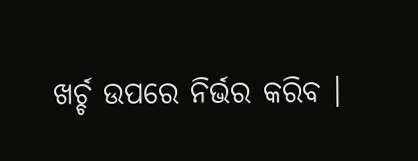ଖର୍ଚ୍ଚ ଉପରେ ନିର୍ଭର କରିବ ।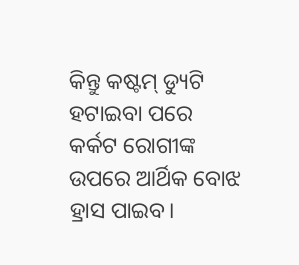କିନ୍ତୁ କଷ୍ଟମ୍ ଡ୍ୟୁଟି ହଟାଇବା ପରେ କର୍କଟ ରୋଗୀଙ୍କ ଉପରେ ଆର୍ଥିକ ବୋଝ ହ୍ରାସ ପାଇବ।